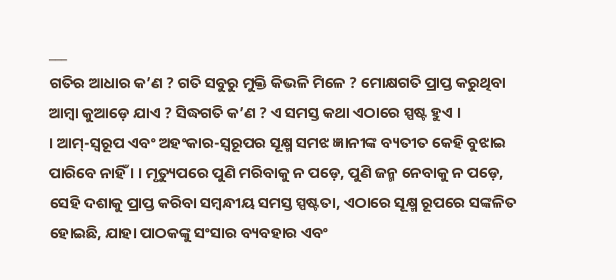___
ଗତିର ଆଧାର କ’ଣ ? ଗତି ସବୁରୁ ମୁକ୍ତି କିଭଳି ମିଳେ ? ମୋକ୍ଷଗତି ପ୍ରାପ୍ତ କରୁଥିବା ଆମ୍ବା କୁଆଡ଼େ ଯାଏ ? ସିଦ୍ଧଗତି କ’ଣ ? ଏ ସମସ୍ତ କଥା ଏଠାରେ ସ୍ପଷ୍ଟ ହୁଏ ।
। ଆମ୍-ସ୍ବରୂପ ଏବଂ ଅହଂକାର-ସ୍ୱରୂପର ସୂକ୍ଷ୍ମ ସମଝ ଜ୍ଞାନୀଙ୍କ ବ୍ୟତୀତ କେହି ବୁଝାଇ ପାରିବେ ନାହିଁ । । ମୃତ୍ୟୁପରେ ପୁଣି ମରିବାକୁ ନ ପଡ଼େ, ପୁଣି ଜନ୍ମ ନେବାକୁ ନ ପଡ଼େ,
ସେହି ଦଶାକୁ ପ୍ରାପ୍ତ କରିବା ସମ୍ବନ୍ଧୀୟ ସମସ୍ତ ସ୍ପଷ୍ଟତା, ଏଠାରେ ସୂକ୍ଷ୍ମ ରୂପରେ ସଙ୍କଳିତ ହୋଇଛି, ଯାହା ପାଠକଙ୍କୁ ସଂସାର ବ୍ୟବହାର ଏବଂ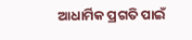ଆଧାର୍ମିକ ପ୍ରଗତି ପାଇଁ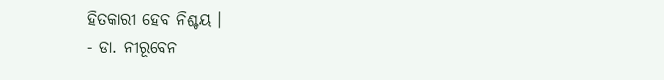ହିତକାରୀ ହେବ ନିଶ୍ଚୟ ।
- ଡା. ନୀରୂବେନ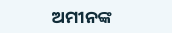ଅମୀନଙ୍କ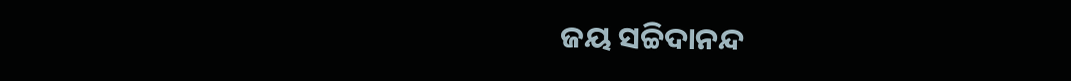ଜୟ ସଚ୍ଚିଦାନନ୍ଦ